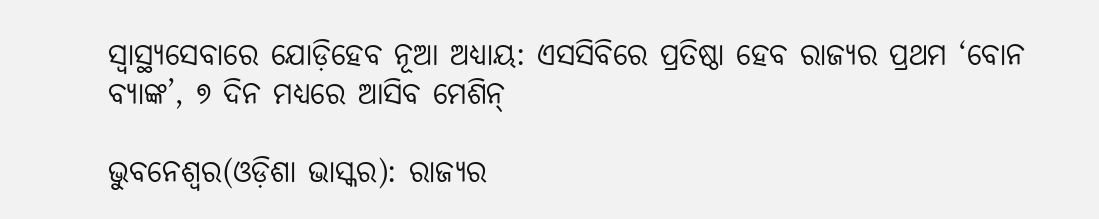ସ୍ୱାସ୍ଥ୍ୟସେବାରେ ଯୋଡ଼ିହେବ ନୂଆ ଅଧ୍ୟାୟ: ଏସସିବିରେ ପ୍ରତିଷ୍ଠା ହେବ ରାଜ୍ୟର ପ୍ରଥମ ‘ବୋନ ବ୍ୟାଙ୍କ’, ୭ ଦିନ ମଧ୍ୟରେ ଆସିବ ମେଶିନ୍

ଭୁବନେଶ୍ୱର(ଓଡ଼ିଶା ଭାସ୍କର): ରାଜ୍ୟର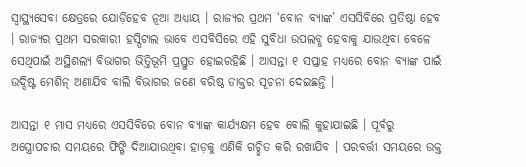ସ୍ୱାସ୍ଥ୍ୟସେବା କ୍ଷେତ୍ରରେ ଯୋଡ଼ିହେବ ନୂଆ ଅଧ୍ୟାୟ । ରାଜ୍ୟର ପ୍ରଥମ ‘ବୋନ ବ୍ୟାଙ୍କ’ ଏସସିବିରେ ପ୍ରତିଷ୍ଠା ହେବ । ରାଜ୍ୟର ପ୍ରଥମ ସରକାରୀ ହସ୍ପିଟାଲ ଭାବେ ଏସବିସିରେ ଏହି ସୁବିଧା ଉପଲବ୍ଧ ହେବାକୁ ଯାଉଥିବା ବେଳେ ସେଥିପାଇଁ ଅସ୍ଥିଶଲ୍ୟ ବିଭାଗର ଭିତ୍ତିଭୂମି ପ୍ରସ୍ତୁତ ହୋଇରହିଛି । ଆସନ୍ତା ୧ ସପ୍ତାହ ମଧ୍ୟରେ ବୋନ ବ୍ୟାଙ୍କ ପାଇଁ ଉଦ୍ଦିଷ୍ଟ ମେଶିନ୍ ଅଣାଯିବ ବାଲି ବିଭାଗର ଜଣେ ବରିଷ୍ଠ ଡାକ୍ତର ସୂଚନା ଦେଇଛନ୍ତି ।

ଆସନ୍ତା ୧ ମାସ ମଧ୍ୟରେ ଏସସିବିରେ ବୋନ ବ୍ୟାଙ୍କ କାର୍ଯ୍ୟକ୍ଷମ ହେବ ବୋଲି କୁହାଯାଇଛି । ପୂର୍ବରୁ ଅସ୍ତ୍ରୋପଚାର ସମୟରେ ଫିଙ୍ଗି ଦିଆଯାଉଥିବା ହାଡ଼କୁ ଏଣିକି ଗଚ୍ଛିତ କରି ରଖାଯିବ । ପରବର୍ତ୍ତୀ ସମୟରେ ଉକ୍ତ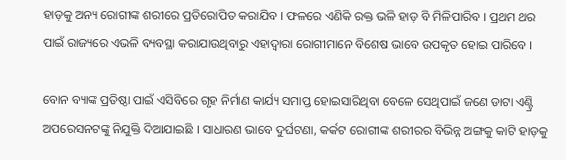ହାଡ଼କୁ ଅନ୍ୟ ରୋଗୀଙ୍କ ଶରୀରେ ପ୍ରତିରୋପିତ କରାଯିବ । ଫଳରେ ଏଣିକି ରକ୍ତ ଭଳି ହାଡ଼ ବି ମିଳିପାରିବ । ପ୍ରଥମ ଥର ପାଇଁ ରାଜ୍ୟରେ ଏଭଳି ବ୍ୟବସ୍ଥା କରାଯାଉଥିବାରୁ ଏହାଦ୍ୱାରା ରୋଗୀମାନେ ବିଶେଷ ଭାବେ ଉପକୃତ ହୋଇ ପାରିବେ ।

ବୋନ ବ୍ୟାଙ୍କ ପ୍ରତିଷ୍ଠା ପାଇଁ ଏସିବିରେ ଗୃହ ନିର୍ମାଣ କାର୍ଯ୍ୟ ସମାପ୍ତ ହୋଇସାରିଥିବା ବେଳେ ସେଥିପାଇଁ ଜଣେ ଡାଟା ଏଣ୍ଟ୍ରି ଅପରେସନଟଙ୍କୁ ନିଯୁକ୍ତି ଦିଆଯାଇଛି । ସାଧାରଣ ଭାବେ ଦୁର୍ଘଟଣା, କର୍କଟ ରୋଗୀଙ୍କ ଶରୀରର ବିଭିନ୍ନ ଅଙ୍ଗକୁ କାଟି ହାଡ଼କୁ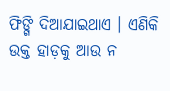ଫିଙ୍ଗି ଦିଆଯାଇଥାଏ । ଏଣିକି ଉକ୍ତ ହାଡ଼କୁ ଆଉ ନ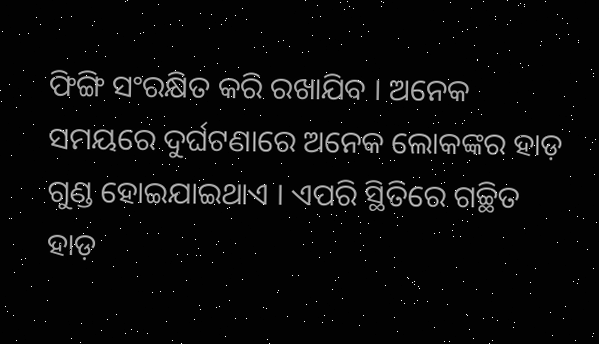ଫିଙ୍ଗି ସଂରକ୍ଷିତ କରି ରଖାଯିବ । ଅନେକ ସମୟରେ ଦୁର୍ଘଟଣାରେ ଅନେକ ଲୋକଙ୍କର ହାଡ଼ ଗୁଣ୍ଡ ହୋଇଯାଇଥାଏ । ଏପରି ସ୍ଥିତିରେ ଗଚ୍ଛିତ ହାଡ଼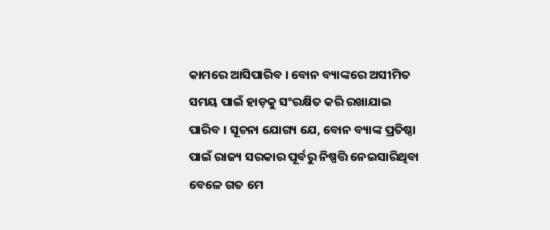କାମରେ ଆସିପାରିବ । ବୋନ ବ୍ୟାଙ୍କରେ ଅସୀମିତ ସମୟ ପାଇଁ ହାଡ଼କୁ ସଂରକ୍ଷିତ କରି ରଖାଯାଇ ପାରିବ । ସୂଚନା ଯୋଗ୍ୟ ଯେ, ବୋନ ବ୍ୟାଙ୍କ ପ୍ରତିଷ୍ଠା ପାଇଁ ରାଜ୍ୟ ସରକାର ପୂର୍ବରୁ ନିଷ୍ପତ୍ତି ନେଇସାରିଥିବା ବେଳେ ଗତ ମେ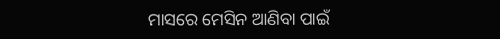ମାସରେ ମେସିନ ଆଣିବା ପାଇଁ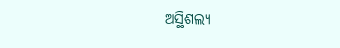ଅସ୍ଥିଶଲ୍ୟ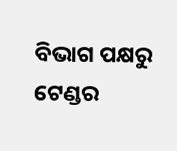ବିଭାଗ ପକ୍ଷରୁ ଟେଣ୍ଡର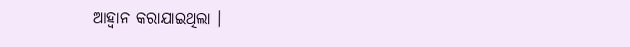ଆହ୍ୱାନ କରାଯାଇଥିଲା ।